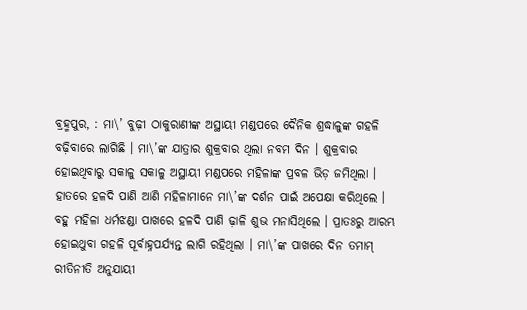ବ୍ରହ୍ମପୁର, : ମା\’ ବୁଢ଼ୀ ଠାକୁରାଣୀଙ୍କ ଅସ୍ଥାୟୀ ମଣ୍ଡପରେ ଦୈନିକ ଶ୍ରଦ୍ଧାଳୁଙ୍କ ଗହଳି ବଢ଼ିବାରେ ଲାଗିଛି । ମା\’ଙ୍କ ଯାତ୍ରାର ଶୁକ୍ରବାର ଥିଲା ନବମ ଦିନ । ଶୁକ୍ରବାର ହୋଇଥିବାରୁ ସକାଳୁ ସକାଳୁ ଅସ୍ଥାୟୀ ମଣ୍ଡପରେ ମହିଳାଙ୍କ ପ୍ରବଳ ଭିଡ଼ ଜମିଥିଲା । ହାତରେ ହଳଦି ପାଣି ଆଣି ମହିଳାମାନେ ମା\’ଙ୍କ ଦର୍ଶନ ପାଇଁ ଅପେକ୍ଷା କରିଥିଲେ । ବହୁ ମହିଳା ଧର୍ମଝଣ୍ଡା ପାଖରେ ହଳଦି ପାଣି ଢ଼ାଳି ଶୁଭ ମନାସିଥିଲେ । ପ୍ରାତଃରୁ ଆରମ୍ଭ ହୋଇଥୁବା ଗହଳି ପୂର୍ବାହ୍ନପର୍ଯ୍ୟନ୍ତ ଲାଗି ରହିଥିଲା । ମା\’ଙ୍କ ପାଖରେ ଦିନ ତମାମ୍ ରୀତିନୀତି ଅନୁଯାୟୀ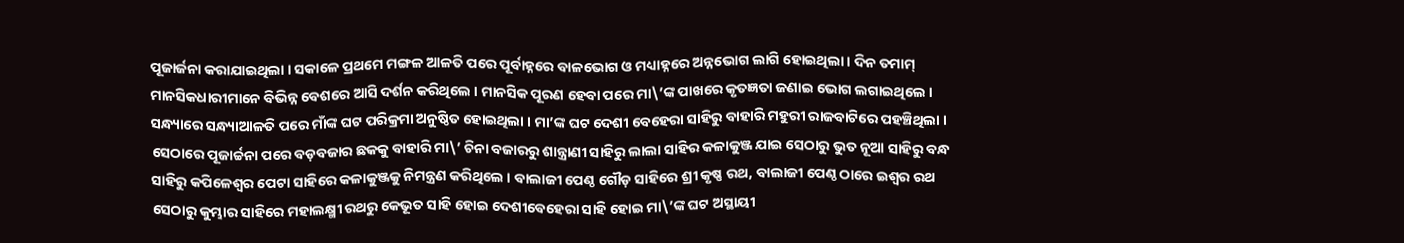ପୂଜାର୍ଜନା କରାଯାଇଥିଲା । ସକାଳେ ପ୍ରଥମେ ମଙ୍ଗଳ ଆଳତି ପରେ ପୂର୍ବାହ୍ନରେ ବାଳଭୋଗ ଓ ମଧ୍ୟାହ୍ନରେ ଅନ୍ନଭୋଗ ଲାଗି ହୋଇଥିଲା । ଦିନ ତମାମ୍ ମାନସିକଧାରୀମାନେ ବିଭିନ୍ନ ବେଶରେ ଆସି ଦର୍ଶନ କରିଥିଲେ । ମାନସିକ ପୂରଣ ହେବା ପରେ ମା\’ଙ୍କ ପାଖରେ କୃତଜ୍ଞତା ଜଣାଇ ଭୋଗ ଲଗାଇଥିଲେ । ସନ୍ଧ୍ୟାରେ ସନ୍ଧ୍ୟାଆଳତି ପରେ ମାଁଙ୍କ ଘଟ ପରିକ୍ରମା ଅନୁଷ୍ଠିତ ହୋଇଥିଲା । ମା’ଙ୍କ ଘଟ ଦେଶୀ ବେହେରା ସାହିରୁ ବାହାରି ମହୁରୀ ରାଜବାଟିରେ ପହଞ୍ଚିଥିଲା । ସେଠାରେ ପୂଜାର୍ଚ୍ଚନା ପରେ ବଡ଼ବଜାର ଛକକୁ ବାହାରି ମା\’ ଚିନା ବଜାରରୁ ଶାନ୍ତ୍ରାଣୀ ସାହିରୁ ଲାଲା ସାହିର କଳାକୁଞ୍ଜ ଯାଇ ସେଠାରୁ ଭୁତ ନୂଆ ସାହିରୁ ବନ୍ଧ ସାହିରୁ କପିଳେଶ୍ୱର ପେଟା ସାହିରେ କଳାକୁଞ୍ଜକୁ ନିମନ୍ତ୍ରଣ କରିଥିଲେ । ବାଲାଜୀ ପେଣ୍ଠ ଗୌଡ଼ ସାହିରେ ଶ୍ରୀ କୃଷ୍ଣ ରଥ, ବାଲାଜୀ ପେଣ୍ଠ ଠାରେ ଇଶ୍ୱର ରଥ ସେଠାରୁ କୁମ୍ଭାର ସାହିରେ ମହାଲକ୍ଷ୍ମୀ ରଥରୁ କେଭୂତ ସାହି ହୋଇ ଦେଶୀବେହେରା ସାହି ହୋଇ ମା\’ଙ୍କ ଘଟ ଅସ୍ଥାୟୀ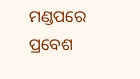ମଣ୍ଡପରେ ପ୍ରବେଶ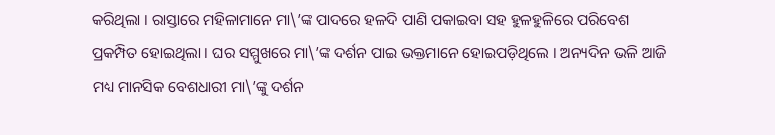କରିଥିଲା । ରାସ୍ତାରେ ମହିଳାମାନେ ମା\’ଙ୍କ ପାଦରେ ହଳଦି ପାଣି ପକାଇବା ସହ ହୁଳହୁଳିରେ ପରିବେଶ ପ୍ରକମ୍ପିତ ହୋଇଥିଲା । ଘର ସମ୍ମୁଖରେ ମା\’ଙ୍କ ଦର୍ଶନ ପାଇ ଭକ୍ତମାନେ ହୋଇପଡ଼ିଥିଲେ । ଅନ୍ୟଦିନ ଭଳି ଆଜି ମଧ୍ୟ ମାନସିକ ବେଶଧାରୀ ମା\’ଙ୍କୁ ଦର୍ଶନ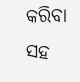କରିବା ସହ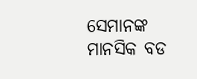ସେମାନଙ୍କ ମାନସିକ ବଡ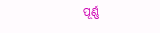ପୂର୍ଣ୍ଣ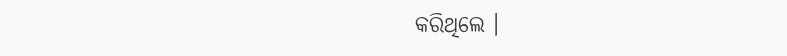କରିଥିଲେ ।